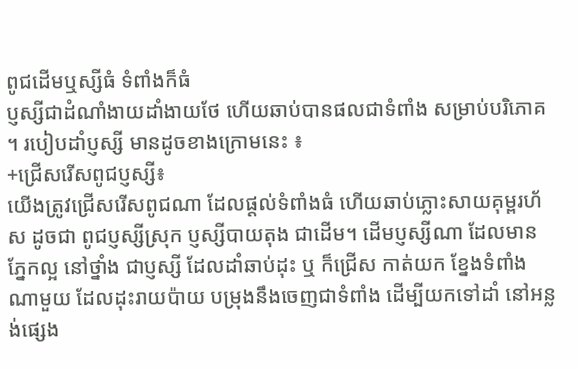ពូជដើមឬស្សីធំ ទំពាំងក៏ធំ
ប្ញស្សីជាដំណាំងាយដាំងាយថែ ហើយឆាប់បានផលជាទំពាំង សម្រាប់បរិភោគ ។ របៀបដាំប្ញស្សី មានដូចខាងក្រោមនេះ ៖
+ជ្រើសរើសពូជប្ញស្សី៖
យើងត្រូវជ្រើសរើសពូជណា ដែលផ្តល់ទំពាំងធំ ហើយឆាប់ភ្លោះសាយគុម្ពរហ័ស ដូចជា ពូជប្ញស្សីស្រុក ប្ញស្សីបាយតុង ជាដើម។ ដើមប្ញស្សីណា ដែលមានភ្នែកល្អ នៅថ្នាំង ជាប្ញស្សី ដែលដាំឆាប់ដុះ ឬ ក៏ជ្រើស កាត់យក ខ្នែងទំពាំងណាមួយ ដែលដុះរាយប៉ាយ បម្រុងនឹងចេញជាទំពាំង ដើម្បីយកទៅដាំ នៅអន្លង់ផ្សេង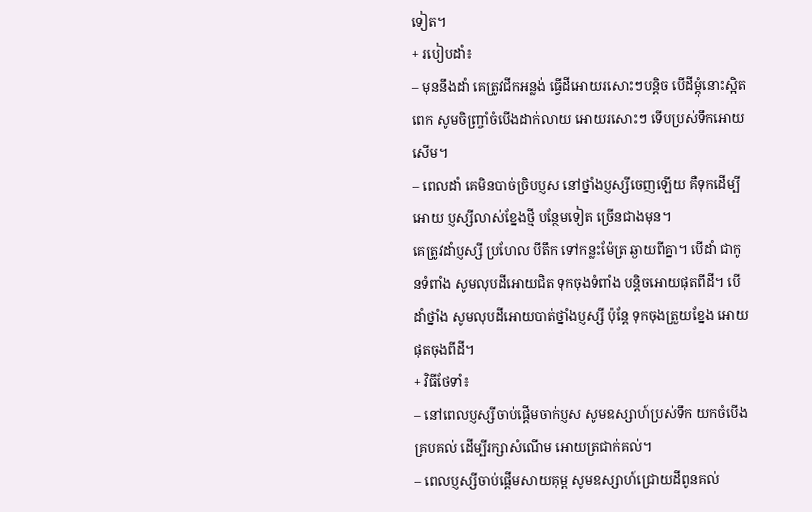ទៀត។
+ របៀបដាំ៖
– មុននឹងដាំ គេត្រូវជីកអន្លង់ ធ្វើដីអោយរសោះៗបន្តិច បើដីម្តុំនោះស្អិតពេក សូមចិញ្ច្រាំចំបើងដាក់លាយ អោយរសោះៗ ទើបប្រស់ទឹកអោយសើម។
– ពេលដាំ គេមិនបាច់ច្រិបប្ញស នៅថ្នាំងប្ញស្សីចេញឡើយ គឺទុកដើម្បីអោយ ប្ញស្សីលាស់ខ្នែងថ្មី បន្ថែមទៀត ច្រើនជាងមុន។
គេត្រូវដាំប្ញស្សី ប្រហែល បីតឹក ទៅកន្លះម៉ែត្រ ឆ្ងាយពីគ្នា។ បើដាំ ជាកូនទំពាំង សូមលុបដីអោយជិត ទុកចុងទំពាំង បនិ្តចអោយផុតពីដី។ បើដាំថ្នាំង សូមលុបដីអោយបាត់ថ្នាំងប្ញស្សី ប៉ុន្តែ ទុកចុងត្រួយខ្នែង អោយផុតចុងពីដី។
+ វិធីថែទាំ៖
– នៅពេលប្ញស្សីចាប់ផ្តើមចាក់ប្ញស សូមឧស្សាហ៍ប្រស់ទឹក យកចំបើងគ្របគល់ ដើម្បីរក្សាសំណើម អោយត្រជាក់គល់។
– ពេលប្ញស្សីចាប់ផ្តើមសាយគុម្ព សូមឧស្សាហ៍ជ្រោយដីពូនគល់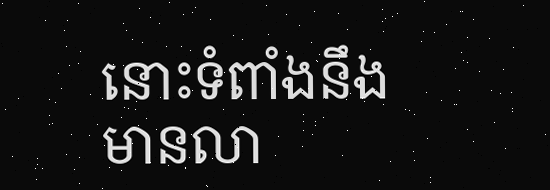នោះទំពាំងនឹងមានលា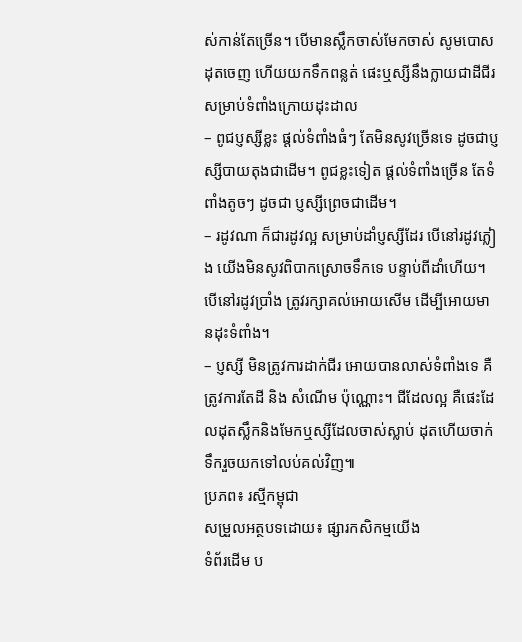ស់កាន់តែច្រើន។ បើមានស្លឹកចាស់មែកចាស់ សូមបោសដុតចេញ ហើយយកទឹកពន្លត់ ផេះឬស្សីនឹងក្លាយជាដីជីរ សម្រាប់ទំពាំងក្រោយដុះដាល
– ពូជប្ញស្សីខ្លះ ផ្តល់ទំពាំងធំៗ តែមិនសូវច្រើនទេ ដូចជាប្ញស្សីបាយតុងជាដើម។ ពូជខ្លះទៀត ផ្តល់ទំពាំងច្រើន តែទំពាំងតូចៗ ដូចជា ប្ញស្សីព្រេចជាដើម។
– រដូវណា ក៏ជារដូវល្អ សម្រាប់ដាំប្ញស្សីដែរ បើនៅរដូវភ្លៀង យើងមិនសូវពិបាកស្រោចទឹកទេ បន្ទាប់ពីដាំហើយ។ បើនៅរដូវប្រាំង ត្រូវរក្សាគល់អោយសើម ដើម្បីអោយមានដុះទំពាំង។
– ប្ញស្សី មិនត្រូវការដាក់ជីរ អោយបានលាស់ទំពាំងទេ គឺត្រូវការតែដី និង សំណើម ប៉ុណ្ណោះ។ ជីដែលល្អ គឺផេះដែលដុតស្លឹកនិងមែកឬស្សីដែលចាស់ស្លាប់ ដុតហើយចាក់ទឹករួចយកទៅលប់គល់វិញ៕
ប្រភព៖ រស្មីកម្ពុជា
សម្រួលអត្ថបទដោយ៖ ផ្សារកសិកម្មយើង
ទំព័រដើម ប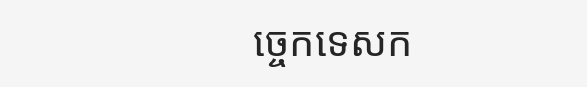ច្ចេកទេសក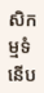សិកម្មទំនើប